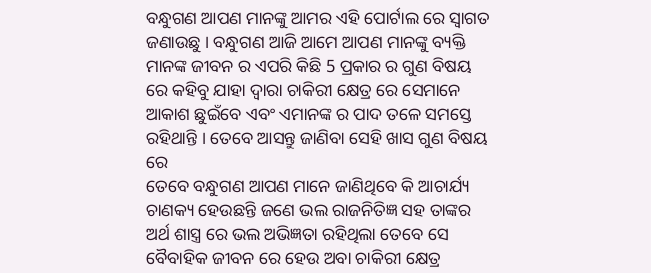ବନ୍ଧୁଗଣ ଆପଣ ମାନଙ୍କୁ ଆମର ଏହି ପୋର୍ଟାଲ ରେ ସ୍ୱାଗତ ଜଣାଉଛୁ । ବନ୍ଧୁଗଣ ଆଜି ଆମେ ଆପଣ ମାନଙ୍କୁ ବ୍ୟକ୍ତି ମାନଙ୍କ ଜୀବନ ର ଏପରି କିଛି 5 ପ୍ରକାର ର ଗୁଣ ବିଷୟ ରେ କହିବୁ ଯାହା ଦ୍ୱାରା ଚାକିରୀ କ୍ଷେତ୍ର ରେ ସେମାନେ ଆକାଶ ଛୁଇଁବେ ଏବଂ ଏମାନଙ୍କ ର ପାଦ ତଳେ ସମସ୍ତେ ରହିଥାନ୍ତି । ତେବେ ଆସନ୍ତୁ ଜାଣିବା ସେହି ଖାସ ଗୁଣ ବିଷୟ ରେ
ତେବେ ବନ୍ଧୁଗଣ ଆପଣ ମାନେ ଜାଣିଥିବେ କି ଆଚାର୍ଯ୍ୟ ଚାଣକ୍ୟ ହେଉଛନ୍ତି ଜଣେ ଭଲ ରାଜନିତିଜ୍ଞ ସହ ତାଙ୍କର ଅର୍ଥ ଶାସ୍ତ୍ର ରେ ଭଲ ଅଭିଜ୍ଞତା ରହିଥିଲା ତେବେ ସେ ବୈବାହିକ ଜୀବନ ରେ ହେଉ ଅବା ଚାକିରୀ କ୍ଷେତ୍ର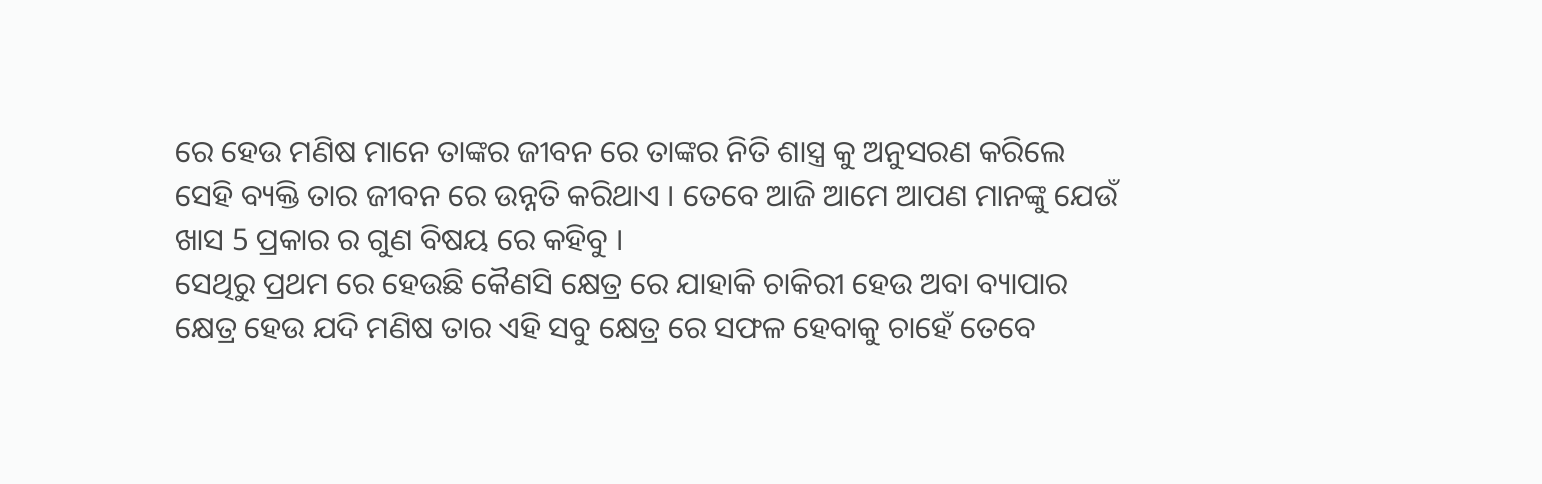ରେ ହେଉ ମଣିଷ ମାନେ ତାଙ୍କର ଜୀବନ ରେ ତାଙ୍କର ନିତି ଶାସ୍ତ୍ର କୁ ଅନୁସରଣ କରିଲେ ସେହି ବ୍ୟକ୍ତି ତାର ଜୀବନ ରେ ଉନ୍ନତି କରିଥାଏ । ତେବେ ଆଜି ଆମେ ଆପଣ ମାନଙ୍କୁ ଯେଉଁ ଖାସ 5 ପ୍ରକାର ର ଗୁଣ ବିଷୟ ରେ କହିବୁ ।
ସେଥିରୁ ପ୍ରଥମ ରେ ହେଉଛି କୈଣସି କ୍ଷେତ୍ର ରେ ଯାହାକି ଚାକିରୀ ହେଉ ଅବା ବ୍ୟାପାର କ୍ଷେତ୍ର ହେଉ ଯଦି ମଣିଷ ତାର ଏହି ସବୁ କ୍ଷେତ୍ର ରେ ସଫଳ ହେବାକୁ ଚାହେଁ ତେବେ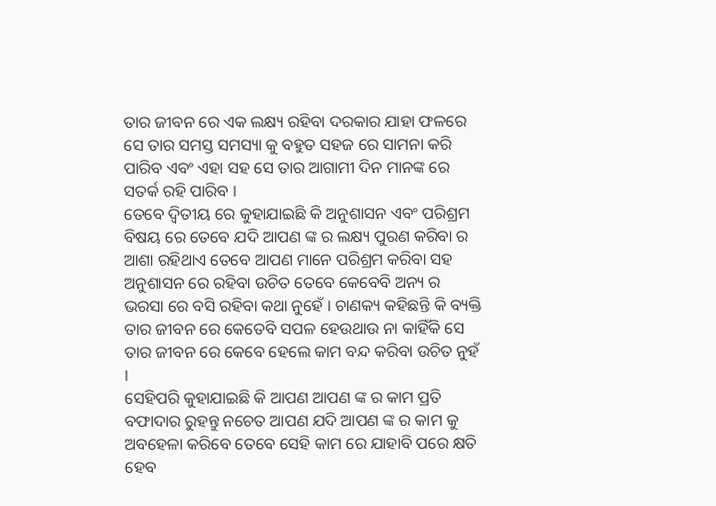ତାର ଜୀବନ ରେ ଏକ ଲକ୍ଷ୍ୟ ରହିବା ଦରକାର ଯାହା ଫଳରେ ସେ ତାର ସମସ୍ତ ସମସ୍ୟା କୁ ବହୁତ ସହଜ ରେ ସାମନା କରି ପାରିବ ଏବଂ ଏହା ସହ ସେ ତାର ଆଗାମୀ ଦିନ ମାନଙ୍କ ରେ ସତର୍କ ରହି ପାରିବ ।
ତେବେ ଦ୍ୱିତୀୟ ରେ କୁହାଯାଇଛି କି ଅନୁଶାସନ ଏବଂ ପରିଶ୍ରମ ବିଷୟ ରେ ତେବେ ଯଦି ଆପଣ ଙ୍କ ର ଲକ୍ଷ୍ୟ ପୁରଣ କରିବା ର ଆଶା ରହିଥାଏ ତେବେ ଆପଣ ମାନେ ପରିଶ୍ରମ କରିବା ସହ ଅନୁଶାସନ ରେ ରହିବା ଉଚିତ ତେବେ କେବେବି ଅନ୍ୟ ର ଭରସା ରେ ବସି ରହିବା କଥା ନୁହେଁ । ଚାଣକ୍ୟ କହିଛନ୍ତି କି ବ୍ୟକ୍ତି ତାର ଜୀବନ ରେ କେତେବି ସପଳ ହେଉଥାଉ ନା କାହିଁକି ସେ ତାର ଜୀବନ ରେ କେବେ ହେଲେ କାମ ବନ୍ଦ କରିବା ଉଚିତ ନୁହଁ ।
ସେହିପରି କୁହାଯାଇଛି କି ଆପଣ ଆପଣ ଙ୍କ ର କାମ ପ୍ରତି ବଫାଦାର ରୁହନ୍ତୁ ନଚେତ ଆପଣ ଯଦି ଆପଣ ଙ୍କ ର କାମ କୁ ଅବହେଳା କରିବେ ତେବେ ସେହି କାମ ରେ ଯାହାବି ପରେ କ୍ଷତି ହେବ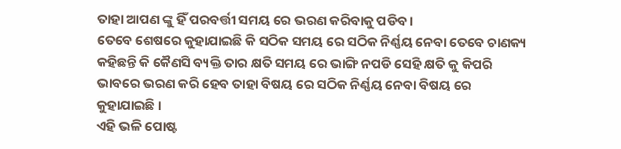ତାହା ଆପଣ ଙ୍କୁ ହିଁ ପରବର୍ତ୍ତୀ ସମୟ ରେ ଭରଣ କରିବାକୁ ପଡିବ ।
ତେବେ ଶେଷରେ କୁହାଯାଇଛି କି ସଠିକ ସମୟ ରେ ସଠିକ ନିର୍ଣ୍ଣୟ ନେବା ତେବେ ଚାଣକ୍ୟ କହିଛନ୍ତି କି କୈଣସି ବ୍ୟକ୍ତି ତାର କ୍ଷତି ସମୟ ରେ ଭାଙ୍ଗି ନପଡି ସେହି କ୍ଷତି କୁ କିପରି ଭାବରେ ଭରଣ କରି ହେବ ତାହା ବିଷୟ ରେ ସଠିକ ନିର୍ଣ୍ଣୟ ନେବା ବିଷୟ ରେ କୁହାଯାଇଛି ।
ଏହି ଭଳି ପୋଷ୍ଟ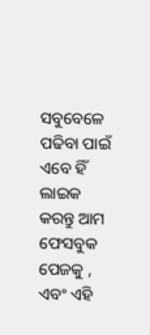ସବୁବେଳେ ପଢିବା ପାଇଁ ଏବେ ହିଁ ଲାଇକ କରନ୍ତୁ ଆମ ଫେସବୁକ ପେଜକୁ , ଏବଂ ଏହି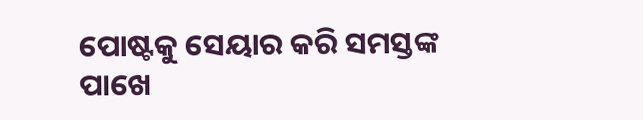ପୋଷ୍ଟକୁ ସେୟାର କରି ସମସ୍ତଙ୍କ ପାଖେ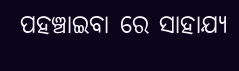ପହଞ୍ଚାଇବା ରେ ସାହାଯ୍ୟ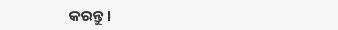କରନ୍ତୁ ।